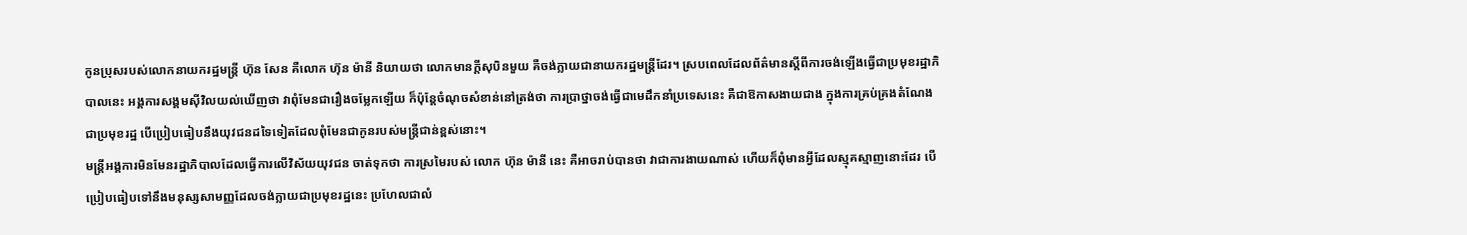កូនប្រុសរបស់លោកនាយករដ្ឋមន្ត្រី ហ៊ុន សែន គឺលោក ហ៊ុន ម៉ានី និយាយថា លោកមានក្ដីសុបិនមួយ គឺចង់ក្លាយជានាយករដ្ឋមន្ត្រីដែរ។ ស្របពេលដែលព័ត៌មានស្ដីពីការចង់ឡើងធ្វើជាប្រមុខរដ្ឋាភិបាលនេះ អង្គការសង្គមស៊ីវិលយល់ឃើញថា វាពុំមែនជារឿងចម្លែកឡើយ ក៏ប៉ុន្តែចំណុចសំខាន់នៅត្រង់ថា ការប្រាថ្នាចង់ធ្វើជាមេដឹកនាំប្រទេសនេះ គឺជាឱកាសងាយជាង ក្នុងការគ្រប់គ្រងតំណែងជាប្រមុខរដ្ឋ បើប្រៀបធៀបនឹងយុវជនដទៃទៀតដែលពុំមែនជាកូនរបស់មន្ត្រីជាន់ខ្ពស់នោះ។
មន្ត្រីអង្គការមិនមែនរដ្ឋាភិបាលដែលធ្វើការលើវិស័យយុវជន ចាត់ទុកថា ការស្រមៃរបស់ លោក ហ៊ុន ម៉ានី នេះ គឺអាចរាប់បានថា វាជាការងាយណាស់ ហើយក៏ពុំមានអ្វីដែលស្មុគស្មាញនោះដែរ បើប្រៀបធៀបទៅនឹងមនុស្សសាមញ្ញដែលចង់ក្លាយជាប្រមុខរដ្ឋនេះ ប្រហែលជាលំ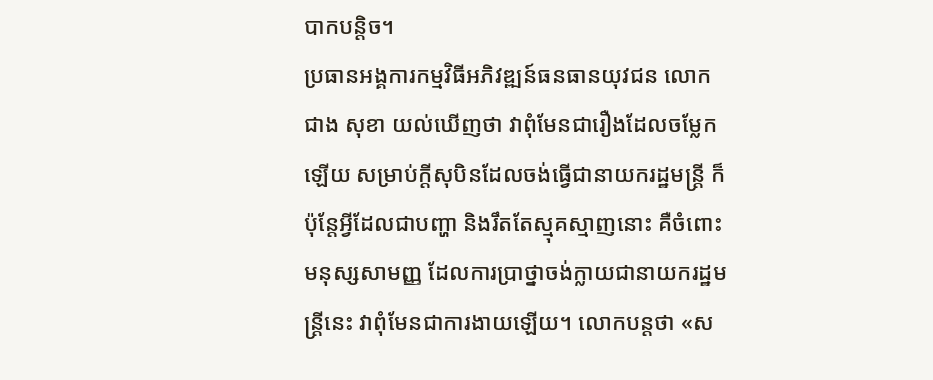បាកបន្តិច។
ប្រធានអង្គការកម្មវិធីអភិវឌ្ឍន៍ធនធានយុវជន លោក ជាង សុខា យល់ឃើញថា វាពុំមែនជារឿងដែលចម្លែកឡើយ សម្រាប់ក្ដីសុបិនដែលចង់ធ្វើជានាយករដ្ឋមន្ត្រី ក៏ប៉ុន្តែអ្វីដែលជាបញ្ហា និងរឹតតែស្មុគស្មាញនោះ គឺចំពោះមនុស្សសាមញ្ញ ដែលការប្រាថ្នាចង់ក្លាយជានាយករដ្ឋមន្ត្រីនេះ វាពុំមែនជាការងាយឡើយ។ លោកបន្តថា «ស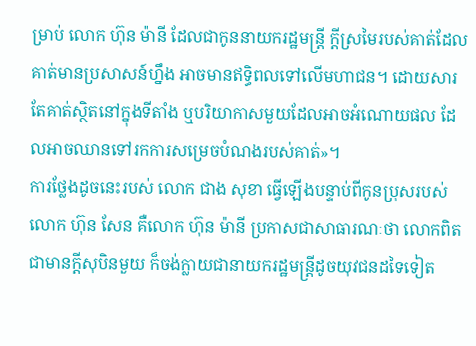ម្រាប់ លោក ហ៊ុន ម៉ានី ដែលជាកូននាយករដ្ឋមន្ត្រី ក្ដីស្រមៃរបស់គាត់ដែលគាត់មានប្រសាសន៍ហ្នឹង អាចមានឥទ្ធិពលទៅលើមហាជន។ ដោយសារតែគាត់ស្ថិតនៅក្នុងទីតាំង ឬបរិយាកាសមួយដែលអាចអំណោយផល ដែលអាចឈានទៅរកការសម្រេចបំណងរបស់គាត់»។
ការថ្លែងដូចនេះរបស់ លោក ជាង សុខា ធ្វើឡើងបន្ទាប់ពីកូនប្រុសរបស់ លោក ហ៊ុន សែន គឺលោក ហ៊ុន ម៉ានី ប្រកាសជាសាធារណៈថា លោកពិតជាមានក្ដីសុបិនមួយ ក៏ចង់ក្លាយជានាយករដ្ឋមន្ត្រីដូចយុវជនដទៃទៀត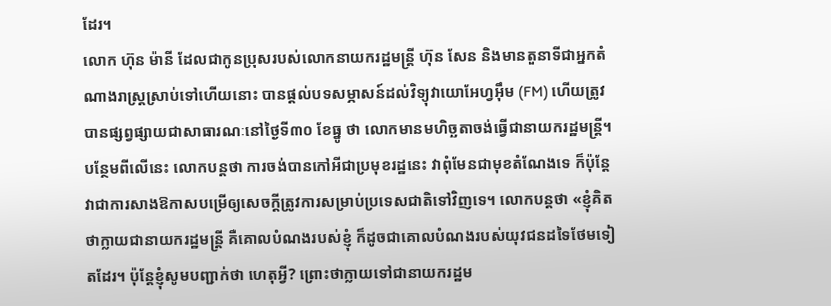ដែរ។
លោក ហ៊ុន ម៉ានី ដែលជាកូនប្រុសរបស់លោកនាយករដ្ឋមន្ត្រី ហ៊ុន សែន និងមានតួនាទីជាអ្នកតំណាងរាស្ត្រស្រាប់ទៅហើយនោះ បានផ្ដល់បទសម្ភាសន៍ដល់វិទ្យុវាយោអែហ្វអ៊ឹម (FM) ហើយត្រូវបានផ្សព្វផ្សាយជាសាធារណៈនៅថ្ងៃទី៣០ ខែធ្នូ ថា លោកមានមហិច្ឆតាចង់ធ្វើជានាយករដ្ឋមន្ត្រី។ បន្ថែមពីលើនេះ លោកបន្តថា ការចង់បានកៅអីជាប្រមុខរដ្ឋនេះ វាពុំមែនជាមុខតំណែងទេ ក៏ប៉ុន្តែវាជាការសាងឱកាសបម្រើឲ្យសេចក្ដីត្រូវការសម្រាប់ប្រទេសជាតិទៅវិញទេ។ លោកបន្តថា «ខ្ញុំគិតថាក្លាយជានាយករដ្ឋមន្ត្រី គឺគោលបំណងរបស់ខ្ញុំ ក៏ដូចជាគោលបំណងរបស់យុវជនដទៃថែមទៀតដែរ។ ប៉ុន្តែខ្ញុំសូមបញ្ជាក់ថា ហេតុអ្វី? ព្រោះថាក្លាយទៅជានាយករដ្ឋម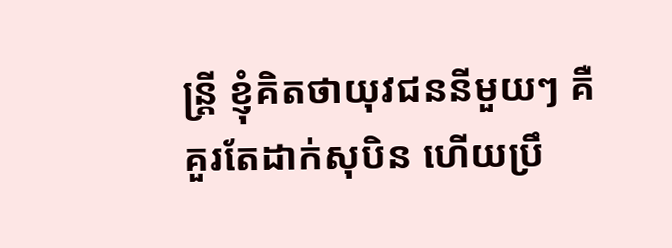ន្ត្រី ខ្ញុំគិតថាយុវជននីមួយៗ គឺគួរតែដាក់សុបិន ហើយប្រឹ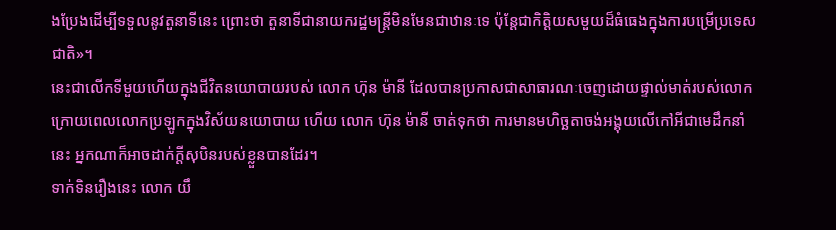ងប្រែងដើម្បីទទួលនូវតួនាទីនេះ ព្រោះថា តួនាទីជានាយករដ្ឋមន្ត្រីមិនមែនជាឋានៈទេ ប៉ុន្តែជាកិត្តិយសមួយដ៏ធំធេងក្នុងការបម្រើប្រទេសជាតិ»។
នេះជាលើកទីមួយហើយក្នុងជីវិតនយោបាយរបស់ លោក ហ៊ុន ម៉ានី ដែលបានប្រកាសជាសាធារណៈចេញដោយផ្ទាល់មាត់របស់លោក ក្រោយពេលលោកប្រឡូកក្នុងវិស័យនយោបាយ ហើយ លោក ហ៊ុន ម៉ានី ចាត់ទុកថា ការមានមហិច្ឆតាចង់អង្គុយលើកៅអីជាមេដឹកនាំនេះ អ្នកណាក៏អាចដាក់ក្ដីសុបិនរបស់ខ្លួនបានដែរ។
ទាក់ទិនរឿងនេះ លោក យឹ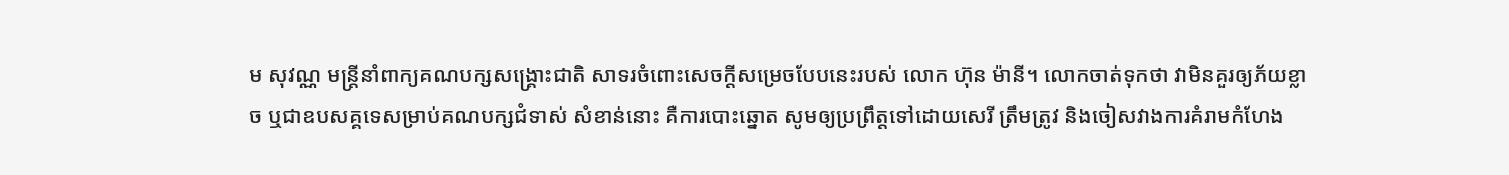ម សុវណ្ណ មន្ត្រីនាំពាក្យគណបក្សសង្គ្រោះជាតិ សាទរចំពោះសេចក្ដីសម្រេចបែបនេះរបស់ លោក ហ៊ុន ម៉ានី។ លោកចាត់ទុកថា វាមិនគួរឲ្យភ័យខ្លាច ឬជាឧបសគ្គទេសម្រាប់គណបក្សជំទាស់ សំខាន់នោះ គឺការបោះឆ្នោត សូមឲ្យប្រព្រឹត្តទៅដោយសេរី ត្រឹមត្រូវ និងចៀសវាងការគំរាមកំហែង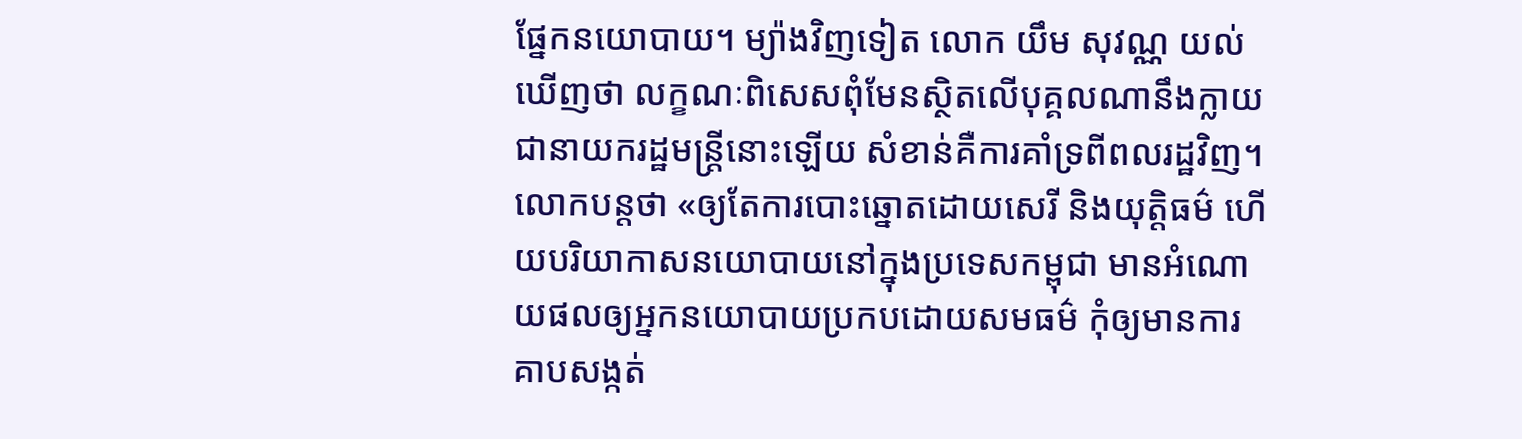ផ្នែកនយោបាយ។ ម្យ៉ាងវិញទៀត លោក យឹម សុវណ្ណ យល់ឃើញថា លក្ខណៈពិសេសពុំមែនស្ថិតលើបុគ្គលណានឹងក្លាយជានាយករដ្ឋមន្ត្រីនោះឡើយ សំខាន់គឺការគាំទ្រពីពលរដ្ឋវិញ។ លោកបន្តថា «ឲ្យតែការបោះឆ្នោតដោយសេរី និងយុត្តិធម៌ ហើយបរិយាកាសនយោបាយនៅក្នុងប្រទេសកម្ពុជា មានអំណោយផលឲ្យអ្នកនយោបាយប្រកបដោយសមធម៌ កុំឲ្យមានការគាបសង្កត់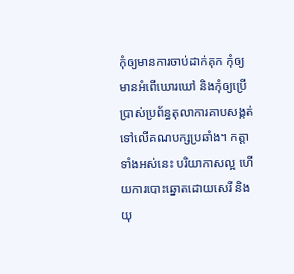កុំឲ្យមានការចាប់ដាក់គុក កុំឲ្យមានអំពើឃោរឃៅ និងកុំឲ្យប្រើប្រាស់ប្រព័ន្ធតុលាការគាបសង្កត់ទៅលើគណបក្សប្រឆាំង។ កត្តាទាំងអស់នេះ បរិយាកាសល្អ ហើយការបោះឆ្នោតដោយសេរី និងយុ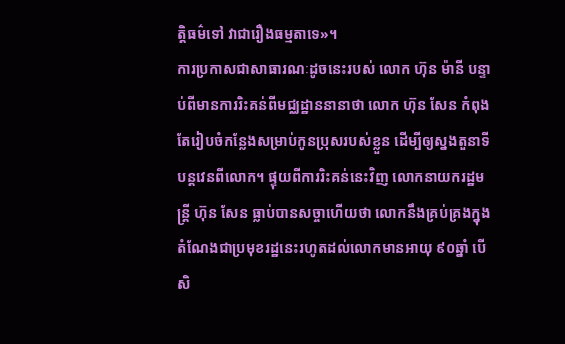ត្តិធម៌ទៅ វាជារឿងធម្មតាទេ»។
ការប្រកាសជាសាធារណៈដូចនេះរបស់ លោក ហ៊ុន ម៉ានី បន្ទាប់ពីមានការរិះគន់ពីមជ្ឈដ្ឋាននានាថា លោក ហ៊ុន សែន កំពុងតែរៀបចំកន្លែងសម្រាប់កូនប្រុសរបស់ខ្លួន ដើម្បីឲ្យស្នងតួនាទីបន្តវេនពីលោក។ ផ្ទុយពីការរិះគន់នេះវិញ លោកនាយករដ្ឋមន្ត្រី ហ៊ុន សែន ធ្លាប់បានសច្ចាហើយថា លោកនឹងគ្រប់គ្រងក្នុងតំណែងជាប្រមុខរដ្ឋនេះរហូតដល់លោកមានអាយុ ៩០ឆ្នាំ បើសិ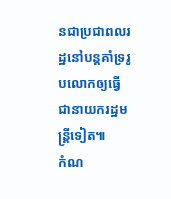នជាប្រជាពលរដ្ឋនៅបន្តគាំទ្ររូបលោកឲ្យធ្វើជានាយករដ្ឋមន្ត្រីទៀត៕
កំណ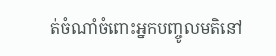ត់ចំណាំចំពោះអ្នកបញ្ចូលមតិនៅ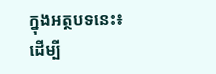ក្នុងអត្ថបទនេះ៖
ដើម្បី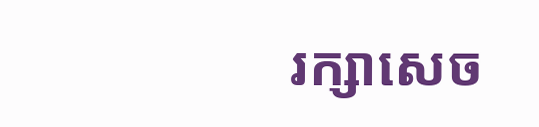រក្សាសេច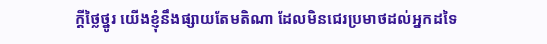ក្ដីថ្លៃថ្នូរ យើងខ្ញុំនឹងផ្សាយតែមតិណា ដែលមិនជេរប្រមាថដល់អ្នកដទៃ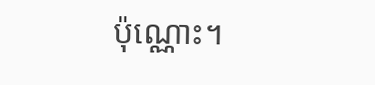ប៉ុណ្ណោះ។